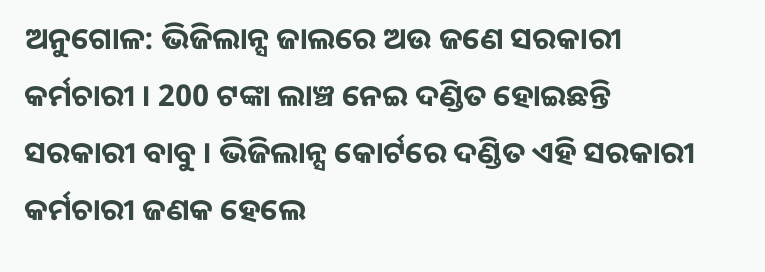ଅନୁଗୋଳ: ଭିଜିଲାନ୍ସ ଜାଲରେ ଅଉ ଜଣେ ସରକାରୀ କର୍ମଚାରୀ । 200 ଟଙ୍କା ଲାଞ୍ଚ ନେଇ ଦଣ୍ଡିତ ହୋଇଛନ୍ତି ସରକାରୀ ବାବୁ । ଭିଜିଲାନ୍ସ କୋର୍ଟରେ ଦଣ୍ଡିତ ଏହି ସରକାରୀ କର୍ମଚାରୀ ଜଣକ ହେଲେ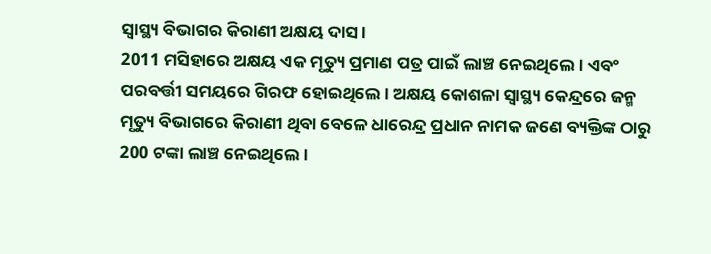ସ୍ବାସ୍ଥ୍ୟ ବିଭାଗର କିରାଣୀ ଅକ୍ଷୟ ଦାସ ।
2011 ମସିହାରେ ଅକ୍ଷୟ ଏକ ମୃତ୍ୟୁ ପ୍ରମାଣ ପତ୍ର ପାଇଁ ଲାଞ୍ଚ ନେଇଥିଲେ । ଏବଂ ପରବର୍ତ୍ତୀ ସମୟରେ ଗିରଫ ହୋଇଥିଲେ । ଅକ୍ଷୟ କୋଶଳା ସ୍ବାସ୍ଥ୍ୟ କେନ୍ଦ୍ରରେ ଜନ୍ମ ମୃତ୍ୟୁ ବିଭାଗରେ କିରାଣୀ ଥିବା ବେଳେ ଧାରେନ୍ଦ୍ର ପ୍ରଧାନ ନାମକ ଜଣେ ବ୍ୟକ୍ତିଙ୍କ ଠାରୁ 200 ଟଙ୍କା ଲାଞ୍ଚ ନେଇଥିଲେ ।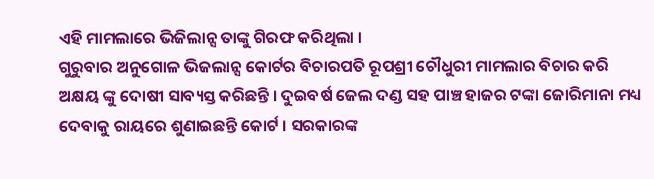ଏହି ମାମଲାରେ ଭିଜିଲାନ୍ସ ତାଙ୍କୁ ଗିରଫ କରିଥିଲା ।
ଗୁରୁବାର ଅନୁଗୋଳ ଭିଜଲାନ୍ସ କୋର୍ଟର ବିଚାରପତି ରୂପଶ୍ରୀ ଚୌଧୁରୀ ମାମଲାର ବିଚାର କରି ଅକ୍ଷୟ ଙ୍କୁ ଦୋଷୀ ସାବ୍ୟସ୍ତ କରିଛନ୍ତି । ଦୁଇବର୍ଷ ଜେଲ ଦଣ୍ଡ ସହ ପାଞ୍ଚ ହାଜର ଟଙ୍କା ଜୋରିମାନା ମଧ୍ୟ ଦେବାକୁ ରାୟରେ ଶୁଣାଇଛନ୍ତି କୋର୍ଟ । ସରକାରଙ୍କ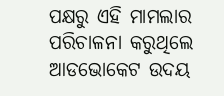ପକ୍ଷରୁ ଏହି ମାମଲାର ପରିଚାଳନା କରୁଥିଲେ ଆଡଭୋକେଟ ଉଦୟ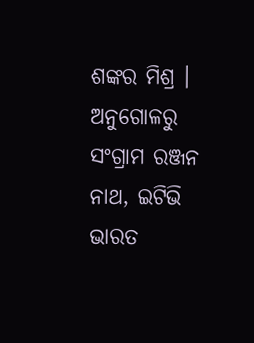ଶଙ୍କର ମିଶ୍ର ।
ଅନୁଗୋଳରୁ ସଂଗ୍ରାମ ରଞ୍ଜନ ନାଥ, ଇଟିଭି ଭାରତ